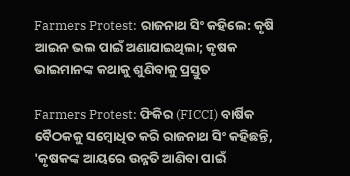Farmers Protest: ରାଜନାଥ ସିଂ କହିଲେ: କୃଷି ଆଇନ ଭଲ ପାଇଁ ଅଣାଯାଇଥିଲା; କୃଷକ ଭାଇମାନଙ୍କ କଥାକୁ ଶୁଣିବାକୁ ପ୍ରସ୍ତୁତ

Farmers Protest: ଫିକିର (FICCI) ବାର୍ଷିକ ବୈଠକକୁ ସମ୍ବୋଧିତ କରି ରାଜନାଥ ସିଂ କହିଛନ୍ତି, 'କୃଷକଙ୍କ ଆୟରେ ଉନ୍ନତି ଆଣିବା ପାଇଁ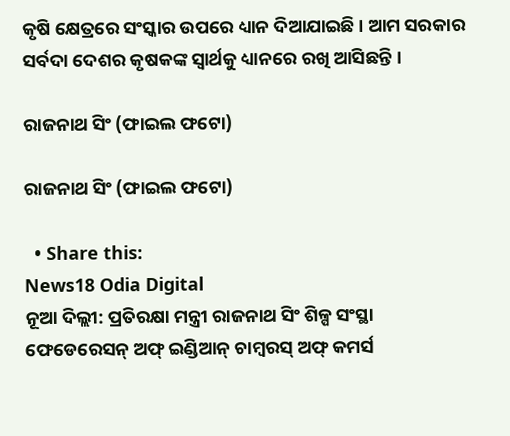କୃଷି କ୍ଷେତ୍ରରେ ସଂସ୍କାର ଉପରେ ଧ୍ୟାନ ଦିଆଯାଇଛି । ଆମ ସରକାର ସର୍ବଦା ଦେଶର କୃଷକଙ୍କ ସ୍ୱାର୍ଥକୁ ଧ୍ୟାନରେ ରଖି ଆସିଛନ୍ତି ।

ରାଜନାଥ ସିଂ (ଫାଇଲ ଫଟୋ)

ରାଜନାଥ ସିଂ (ଫାଇଲ ଫଟୋ)

  • Share this:
News18 Odia Digital
ନୂଆ ଦିଲ୍ଲୀ: ପ୍ରତିରକ୍ଷା ମନ୍ତ୍ରୀ ରାଜନାଥ ସିଂ ଶିଳ୍ପ ସଂସ୍ଥା ଫେଡେରେସନ୍ ଅଫ୍ ଇଣ୍ଡିଆନ୍ ଚାମ୍ବରସ୍ ଅଫ୍ କମର୍ସ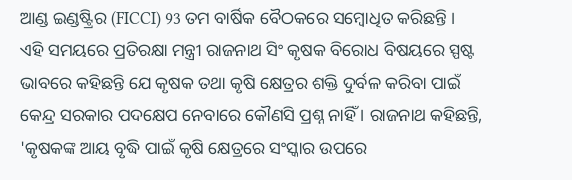ଆଣ୍ଡ ଇଣ୍ଡଷ୍ଟ୍ରିର (FICCI) 93 ତମ ବାର୍ଷିକ ବୈଠକରେ ସମ୍ବୋଧିତ କରିଛନ୍ତି । ଏହି ସମୟରେ ପ୍ରତିରକ୍ଷା ମନ୍ତ୍ରୀ ରାଜନାଥ ସିଂ କୃଷକ ବିରୋଧ ବିଷୟରେ ସ୍ପଷ୍ଟ ଭାବରେ କହିଛନ୍ତି ଯେ କୃଷକ ତଥା କୃଷି କ୍ଷେତ୍ରର ଶକ୍ତି ଦୁର୍ବଳ କରିବା ପାଇଁ କେନ୍ଦ୍ର ସରକାର ପଦକ୍ଷେପ ନେବାରେ କୌଣସି ପ୍ରଶ୍ନ ନାହିଁ । ରାଜନାଥ କହିଛନ୍ତି, 'କୃଷକଙ୍କ ଆୟ ବୃଦ୍ଧି ପାଇଁ କୃଷି କ୍ଷେତ୍ରରେ ସଂସ୍କାର ଉପରେ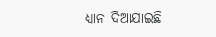ଧ୍ୟାନ ଦିଆଯାଇଛି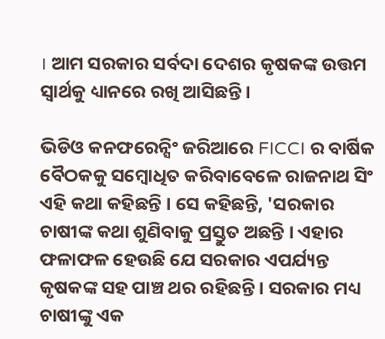। ଆମ ସରକାର ସର୍ବଦା ଦେଶର କୃଷକଙ୍କ ଉତ୍ତମ ସ୍ୱାର୍ଥକୁ ଧ୍ୟାନରେ ରଖି ଆସିଛନ୍ତି ।

ଭିଡିଓ କନଫରେନ୍ସିଂ ଜରିଆରେ FICCI ର ବାର୍ଷିକ ବୈଠକକୁ ସମ୍ବୋଧିତ କରିବାବେଳେ ରାଜନାଥ ସିଂ ଏହି କଥା କହିଛନ୍ତି । ସେ କହିଛନ୍ତି, 'ସରକାର ଚାଷୀଙ୍କ କଥା ଶୁଣିବାକୁ ପ୍ରସ୍ତୁତ ଅଛନ୍ତି । ଏହାର ଫଳାଫଳ ହେଉଛି ଯେ ସରକାର ଏପର୍ଯ୍ୟନ୍ତ କୃଷକଙ୍କ ସହ ପାଞ୍ଚ ଥର ରହିଛନ୍ତି । ସରକାର ମଧ୍ୟ ଚାଷୀଙ୍କୁ ଏକ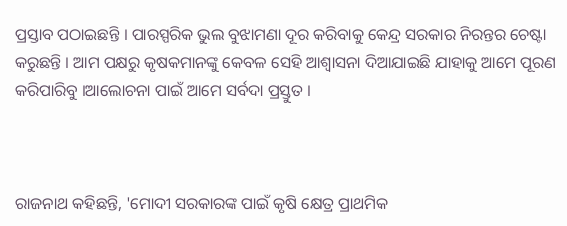ପ୍ରସ୍ତାବ ପଠାଇଛନ୍ତି । ପାରସ୍ପରିକ ଭୁଲ ବୁଝାମଣା ଦୂର କରିବାକୁ କେନ୍ଦ୍ର ସରକାର ନିରନ୍ତର ଚେଷ୍ଟା କରୁଛନ୍ତି । ଆମ ପକ୍ଷରୁ କୃଷକମାନଙ୍କୁ କେବଳ ସେହି ଆଶ୍ୱାସନା ଦିଆଯାଇଛି ଯାହାକୁ ଆମେ ପୂରଣ କରିପାରିବୁ ।ଆଲୋଚନା ପାଇଁ ଆମେ ସର୍ବଦା ପ୍ରସ୍ତୁତ ।



ରାଜନାଥ କହିଛନ୍ତି, 'ମୋଦୀ ସରକାରଙ୍କ ପାଇଁ କୃଷି କ୍ଷେତ୍ର ପ୍ରାଥମିକ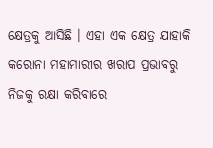କ୍ଷେତ୍ରକୁ ଆସିଛି । ଏହା ଏକ କ୍ଷେତ୍ର ଯାହାକି କରୋନା ମହାମାରୀର ଖରାପ ପ୍ରଭାବରୁ ନିଜକୁ ରକ୍ଷା କରିବାରେ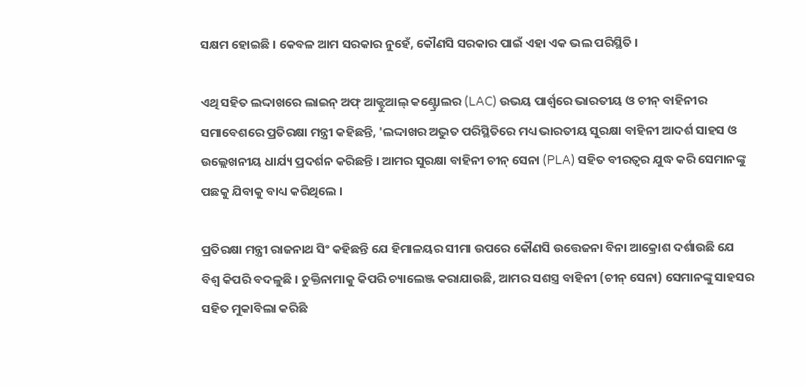ସକ୍ଷମ ହୋଇଛି । କେବଳ ଆମ ସରକାର ନୁହେଁ, କୌଣସି ସରକାର ପାଇଁ ଏହା ଏକ ଭଲ ପରିସ୍ଥିତି ।

ଏଥି ସହିତ ଲଦ୍ଦାଖରେ ଲାଇନ୍ ଅଫ୍ ଆକ୍ଟୁଆଲ୍ କଣ୍ଟ୍ରୋଲର (LAC) ଉଭୟ ପାର୍ଶ୍ୱରେ ଭାରତୀୟ ଓ ଚୀନ୍ ବାହିନୀର ସମାବେଶରେ ପ୍ରତିରକ୍ଷା ମନ୍ତ୍ରୀ କହିଛନ୍ତି, 'ଲଦ୍ଦାଖର ଅଦ୍ଭୁତ ପରିସ୍ଥିତିରେ ମଧ୍ୟ ଭାରତୀୟ ସୁରକ୍ଷା ବାହିନୀ ଆଦର୍ଶ ସାହସ ଓ ଉଲ୍ଲେଖନୀୟ ଧାର୍ଯ୍ୟ ପ୍ରଦର୍ଶନ କରିଛନ୍ତି । ଆମର ସୁରକ୍ଷା ବାହିନୀ ଚୀନ୍ ସେନା (PLA) ସହିତ ବୀରତ୍ୱର ଯୁଦ୍ଧ କରି ସେମାନଙ୍କୁ ପଛକୁ ଯିବାକୁ ବାଧ୍ୟ କରିଥିଲେ ।

ପ୍ରତିରକ୍ଷା ମନ୍ତ୍ରୀ ରାଜନାଥ ସିଂ କହିଛନ୍ତି ଯେ ହିମାଳୟର ସୀମା ଉପରେ କୌଣସି ଉତ୍ତେଜନା ବିନା ଆକ୍ରୋଶ ଦର୍ଶାଉଛି ଯେ ବିଶ୍ୱ କିପରି ବଦଳୁଛି । ଚୁକ୍ତିନାମାକୁ କିପରି ଚ୍ୟାଲେଞ୍ଜ କରାଯାଉଛି, ଆମର ସଶସ୍ତ୍ର ବାହିନୀ (ଚୀନ୍ ସେନା) ସେମାନଙ୍କୁ ସାହସର ସହିତ ମୁକାବିଲା କରିଛି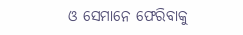ଓ ସେମାନେ ଫେରିବାକୁ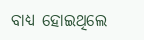ବାଧ୍ୟ ହୋଇଥିଲେ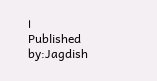।
Published by:Jagdish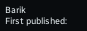Barik
First published: